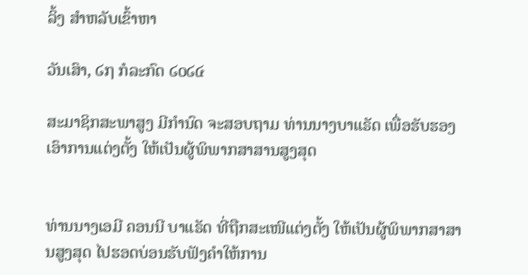ລິ້ງ ສຳຫລັບເຂົ້າຫາ

ວັນເສົາ, ໒໗ ກໍລະກົດ ໒໐໒໔

ສະມາຊິກສະພາສູງ ມີກຳນົດ ຈະສອບຖາມ ທ່ານນາງບາແຣັດ ເພື່ອຮັບຮອງ ເອົາການແຕ່ງຕັ້ງ ໃຫ້ເປັນຜູ້ພິພາກສາສານສູງສຸດ


ທ່ານນາງເອມີ ຄອນນີ ບາແຣັດ ທີ່ຖືກສະເໜີແຕ່ງຕັ້ງ ໃຫ້ເປັນຜູ້ພິພາກສາສານສູງສຸດ ໄປຮອດບ່ອນຮັບຟັງຄຳໃຫ້ການ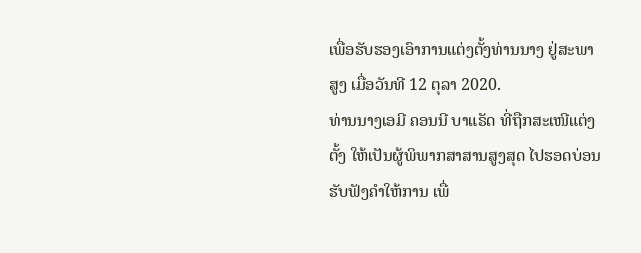ເພື່ອຮັບຮອງເອົາການແຕ່ງຕັ້ງທ່ານນາງ ຢູ່ສະພາສູງ ເມື່ອວັນທີ 12 ຕຸລາ 2020.
ທ່ານນາງເອມີ ຄອນນີ ບາແຣັດ ທີ່ຖືກສະເໜີແຕ່ງຕັ້ງ ໃຫ້ເປັນຜູ້ພິພາກສາສານສູງສຸດ ໄປຮອດບ່ອນຮັບຟັງຄຳໃຫ້ການ ເພື່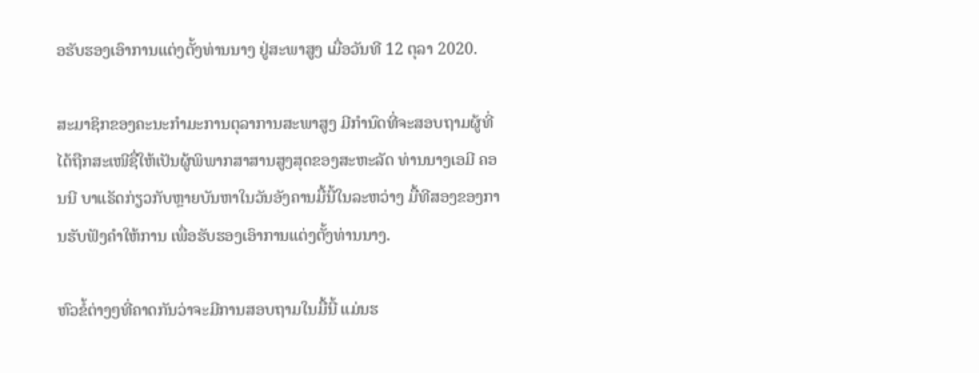ອຮັບຮອງເອົາການແຕ່ງຕັ້ງທ່ານນາງ ຢູ່ສະພາສູງ ເມື່ອວັນທີ 12 ຕຸລາ 2020.

ສະມາຊິກຂອງຄະນະກຳມະການຕຸລາການສະພາສູງ ມີກຳນົດທີ່ຈະສອບຖາມຜູ້ທີ່ໄດ້ຖືກສະເໜີຊື່ໃຫ້ເປັນຜູ້ພິພາກສາສານສູງສຸດຂອງສະຫະລັດ ທ່ານນາງເອມີ ຄອນນີ ບາແຣັດກ່ຽວກັບຫຼາຍບັນຫາໃນວັນອັງຄານມື້ນີ້ໃນລະຫວ່າງ ມື້ທີສອງຂອງການຮັບຟັງຄຳໃຫ້ການ ເພື່ອຮັບຮອງເອົາການແຕ່ງຕັ້ງທ່ານນາງ.

ຫົວຂໍ້ຕ່າງໆທີ່ຄາດກັນວ່າຈະມີການສອບຖາມໃນມື້ນີ້ ແມ່ນຮ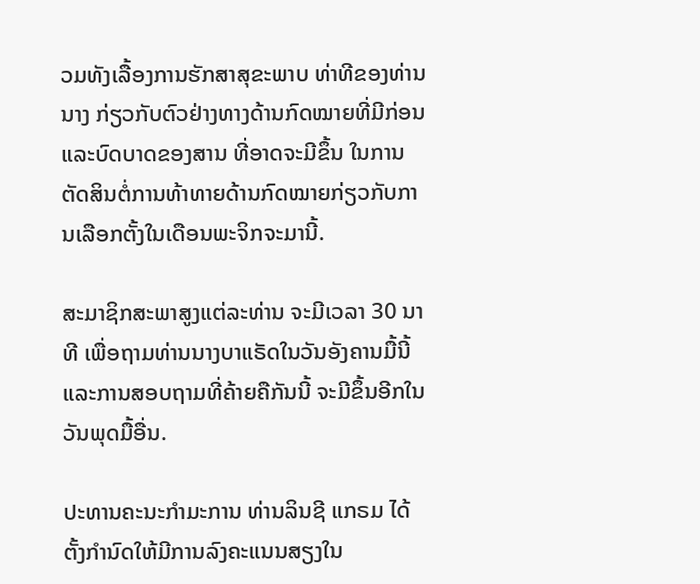ວມທັງເລື້ອງການຮັກສາສຸຂະພາບ ທ່າທີຂອງທ່ານນາງ ກ່ຽວກັບຕົວຢ່າງທາງດ້ານກົດໝາຍທີ່ມີກ່ອນ ແລະບົດບາດຂອງສານ ທີ່ອາດຈະມີຂຶ້ນ ໃນການຕັດສິນຕໍ່ການທ້າທາຍດ້ານກົດໝາຍກ່ຽວກັບການເລືອກຕັ້ງໃນເດືອນພະຈິກຈະມານີ້.

ສະມາຊິກສະພາສູງແຕ່ລະທ່ານ ຈະມີເວລາ 30 ນາທີ ເພື່ອຖາມທ່ານນາງບາແຣັດໃນວັນອັງຄານມື້ນີ້ ແລະການສອບຖາມທີ່ຄ້າຍຄືກັນນີ້ ຈະມີຂຶ້ນອີກໃນວັນພຸດມື້ອື່ນ.

ປະທານຄະນະກຳມະການ ທ່ານລິນຊີ ແກຣມ ໄດ້ຕັ້ງກຳນົດໃຫ້ມີການລົງຄະແນນສຽງໃນ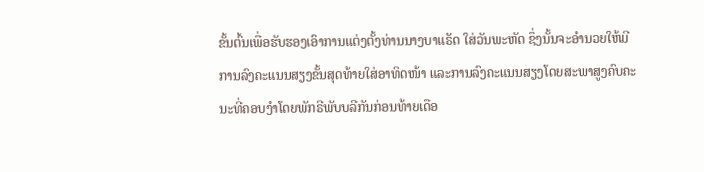ຂັ້ນຕົ້ນເພື່ອຮັບຮອງເອົາການແຕ່ງຕັ້ງທ່ານນາງບາແຣັດ ໃສ່ວັນພະຫັດ ຊຶ່ງນັ້ນຈະອຳນວຍໃຫ້ມີການລົງຄະແນນສຽງຂັ້ນສຸດທ້າຍໃສ່ອາທິດໜ້າ ແລະການລົງຄະແນນສຽງໂດຍສະພາສູງຄົບຄະນະທີ່ຄອບງຳໂດຍພັກຣີພັບບລີກັນກ່ອນທ້າຍເດືອ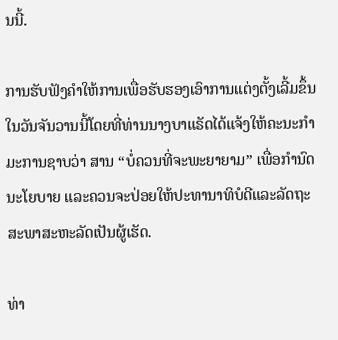ນນີ້.

ການຮັບຟັງຄຳໃຫ້ການເພື່ອຮັບຮອງເອົາການແຕ່ງຕັ້ງເລີ້ມຂຶ້ນໃນວັນຈັນວານນີ້ໂດຍທີ່ທ່ານນາງບາແຣັດໄດ້ແຈ້ງໃຫ້ຄະນະກຳມະການຊາບວ່າ ສານ “ບໍ່ຄວນທີ່ຈະພະຍາຍາມ” ເພື່ອກຳນົດນະໂຍບາຍ ແລະຄວນຈະປ່ອຍໃຫ້ປະທານາທິບໍດີແລະລັດຖະສະພາສະຫະລັດເປັນຜູ້ເຮັດ.

ທ່າ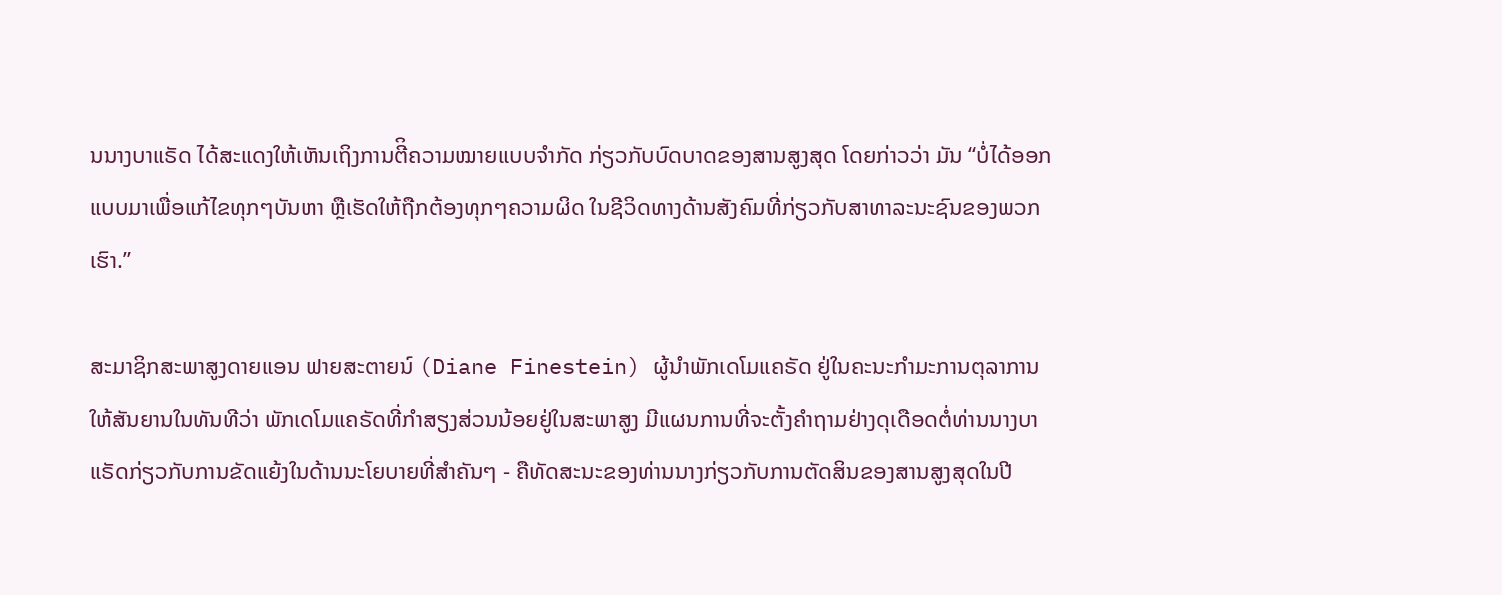ນນາງບາແຣັດ ໄດ້ສະແດງໃຫ້ເຫັນເຖິງການຕີິຄວາມໝາຍແບບຈຳກັດ ກ່ຽວກັບບົດບາດຂອງສານສູງສຸດ ໂດຍກ່າວວ່າ ມັນ “ບໍ່ໄດ້ອອກແບບມາເພື່ອແກ້ໄຂທຸກໆບັນຫາ ຫຼືເຮັດໃຫ້ຖືກຕ້ອງທຸກໆຄວາມຜິດ ໃນຊີວິດທາງດ້ານສັງຄົມທີ່ກ່ຽວກັບສາທາລະນະຊົນຂອງພວກເຮົາ.”

ສະມາຊິກສະພາສູງດາຍແອນ ຟາຍສະຕາຍນ໌ (Diane Finestein) ຜູ້ນຳພັກເດໂມແຄຣັດ ຢູ່ໃນຄະນະກຳມະການຕຸລາການ ໃຫ້ສັນຍານໃນທັນທີວ່າ ພັກເດໂມແຄຣັດທີ່ກຳສຽງສ່ວນນ້ອຍຢູ່ໃນສະພາສູງ ມີແຜນການທີ່ຈະຕັ້ງຄຳຖາມຢ່າງດຸເດືອດຕໍ່ທ່ານນາງບາແຣັດກ່ຽວກັບການຂັດແຍ້ງໃນດ້ານນະໂຍບາຍທີ່ສຳຄັນໆ - ຄືທັດສະນະຂອງທ່ານນາງກ່ຽວກັບການຕັດສິນຂອງສານສູງສຸດໃນປີ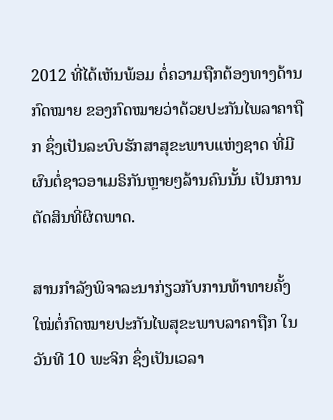2012 ທີ່ໄດ້ເຫັນພ້ອມ ຕໍ່ຄວາມຖືກຕ້ອງທາງດ້ານກົດໝາຍ ຂອງກົດໝາຍວ່າດ້ວຍປະກັນໄພລາຄາຖືກ ຊຶ່ງເປັນລະບົບຮັກສາສຸຂະພາບແຫ່ງຊາດ ທີ່ມີຜົນຕໍ່ຊາວອາເມຣິກັນຫຼາຍໆລ້ານຄົນນັ້ນ ເປັນການຕັດສິນທີ່ຜິດພາດ.

ສານກຳລັງພິຈາລະນາກ່ຽວກັບການທ້າທາຍຄັ້ງໃໝ່ຕໍ່ກົດໝາຍປະກັນໄພສຸຂະພາບລາຄາຖືກ ໃນວັນທີ 10 ພະຈິກ ຊຶ່ງເປັນເວລາ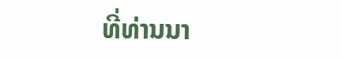ທີ່ທ່ານນາ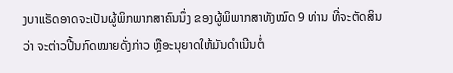ງບາແຣັດອາດຈະເປັນຜູ້ພິກພາກສາຄົນນຶ່ງ ຂອງຜູ້ພິພາກສາທັງໝົດ 9 ທ່ານ ທີ່ຈະຕັດສິນວ່າ ຈະຕ່າວປີ້ນກົດໝາຍດັ່ງກ່າວ ຫຼືອະນຸຍາດໃຫ້ມັນດຳເນີນຕໍ່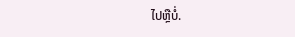ໄປຫຼືບໍ່.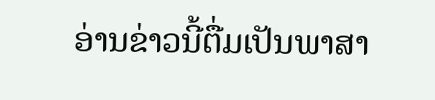ອ່ານຂ່າວນີ້ຕື່ມເປັນພາສາ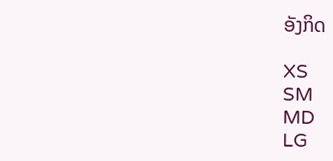ອັງກິດ

XS
SM
MD
LG